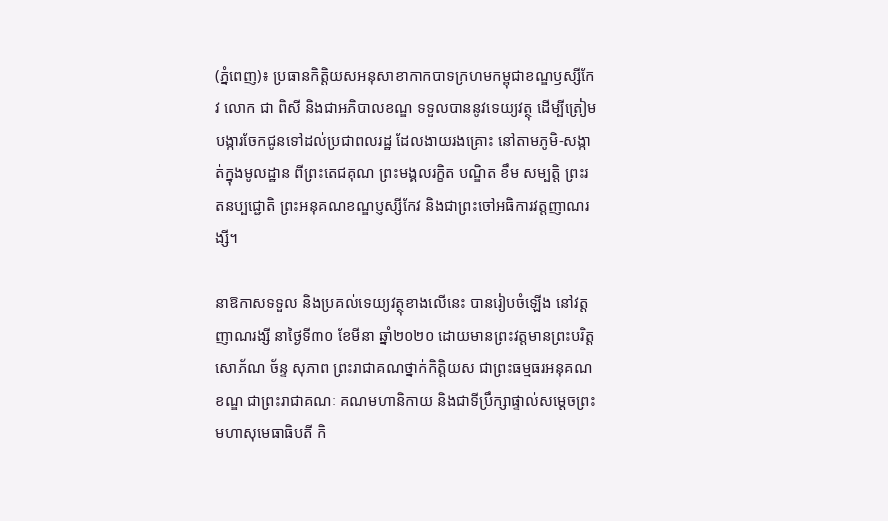(ភ្នំពេញ)៖ ប្រធានកិត្តិយសអនុសាខាកាកបាទក្រហមកម្ពុជាខណ្ឌឫស្សីកែវ លោក ជា ពិសី និងជាអភិបាលខណ្ឌ ទទួលបាននូវទេយ្យវត្ថុ ដើម្បីត្រៀមបង្ការចែកជូនទៅដល់ប្រជាពលរដ្ឋ ដែលងាយរងគ្រោះ នៅតាមភូមិ-សង្កាត់ក្នុងមូលដ្ឋាន ពីព្រះតេជគុណ ព្រះមង្គលរក្ខិត បណ្ឌិត ខឹម សម្បត្តិ ព្រះរតនប្បជ្ជោតិ ព្រះអនុគណខណ្ឌប្ញស្សីកែវ និងជាព្រះចៅអធិការវត្តញាណរង្សី។

នាឱកាសទទួល និងប្រគល់ទេយ្យវត្ថុខាងលើនេះ បានរៀបចំឡើង នៅវត្តញាណរង្សី នាថ្ងៃទី៣០ ខែមីនា ឆ្នាំ២០២០ ដោយមានព្រះវត្តមានព្រះបរិត្តសោភ័ណ ច័ន្ទ សុភាព ព្រះរាជាគណថ្នាក់កិត្តិយស ជាព្រះធម្មធរអនុគណខណ្ឌ ជាព្រះរាជាគណៈ គណមហានិកាយ និងជាទីប្រឹក្សាផ្ទាល់សម្ដេចព្រះមហាសុមេធាធិបតី កិ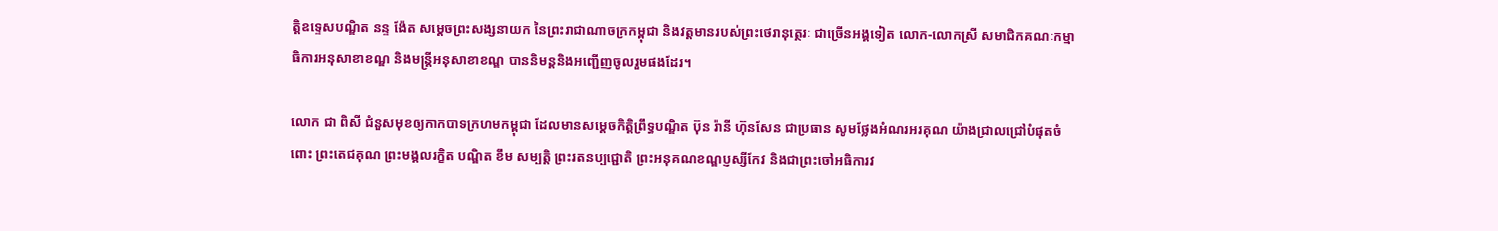ត្តិឧទ្ទេសបណ្ឌិត នន្ទ ង៉ែត សម្ដេចព្រះសង្សនាយក នៃព្រះរាជាណាចក្រកម្ពុជា និងវត្តមានរបស់ព្រះថេរានុត្ថេរៈ ជាច្រើនអង្គទៀត លោក-លោកស្រី សមាជិកគណៈកម្មាធិការអនុសាខាខណ្ឌ និងមន្ត្រីអនុសាខាខណ្ឌ បាននិមន្តនិងអញ្ជើញចូលរួមផងដែរ។

លោក ជា ពិសី ជំនួសមុខឲ្យកាកបាទក្រហមកម្ពុជា ដែលមានសម្ដេចកិត្តិព្រឹទ្ធបណ្ឌិត ប៊ុន រ៉ានី ហ៊ុនសែន ជាប្រធាន សូមថ្លែងអំណរអរគុណ យ៉ាងជ្រាលជ្រៅបំផុតចំពោះ ព្រះតេជគុណ ព្រះមង្គលរក្ខិត បណ្ឌិត ខឹម សម្បត្តិ ព្រះរតនប្បជ្ជោតិ ព្រះអនុគណខណ្ឌប្ញស្សីកែវ និងជាព្រះចៅអធិការវ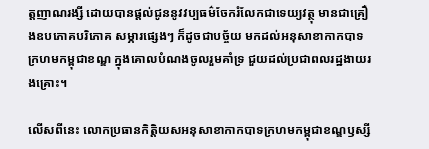ត្តញាណរង្សី ដោយបានផ្ដល់ជូននូវវប្បធម៌ចែករំលែកជាទេយ្យវត្ថុ មានជាគ្រឿងឧបភោគបរិភោគ សម្ភារផ្សេងៗ ក៏ដូចជាបច្ច័យ មកដល់អនុសាខាកាកបាទក្រហមកម្ពុជាខណ្ឌ ក្នុងគោលបំណងចូលរួមគាំទ្រ ជួយដល់ប្រជាពលរដ្ឋងាយរងគ្រោះ។

លើសពីនេះ លោកប្រធានកិត្តិយសអនុសាខាកាកបាទក្រហមកម្ពុជាខណ្ឌឫស្សី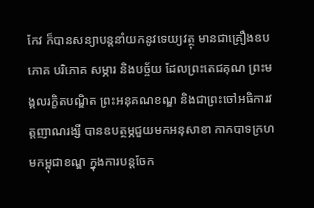កែវ ក៏បានសន្យាបន្តនាំយកនូវទេយ្យវត្ថុ មានជាគ្រឿងឧបភោគ បរិភោគ សម្ភារ និងបច្ច័យ ដែលព្រះតេជគុណ ព្រះមង្គលរក្ខិតបណ្ឌិត ព្រះអនុគណខណ្ឌ និងជាព្រះចៅអធិការវត្តញាណរង្សី បានឧបត្ថម្ភជួយមកអនុសាខា កាកបាទក្រហមកម្ពុជាខណ្ឌ ក្នុងការបន្តចែក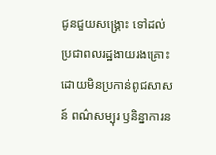ជូនជួយសង្គ្រោះ ទៅដល់ប្រជាពលរដ្ឋងាយរងគ្រោះ ដោយមិនប្រកាន់ពូជសាសន៍ ពណ៌សម្បុរ ឫនិន្នាការន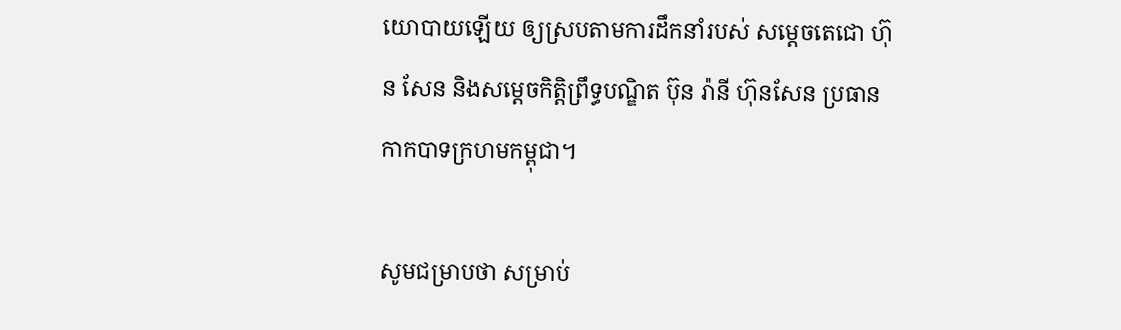យោបាយឡើយ ឲ្យស្របតាមការដឹកនាំរបស់ សម្ដេចតេជោ ហ៊ុន សែន និងសម្ដេចកិត្តិព្រឹទ្ធបណ្ឌិត ប៊ុន រ៉ានី ហ៊ុនសែន ប្រធានកាកបាទក្រហមកម្ពុជា។

សូមជម្រាបថា សម្រាប់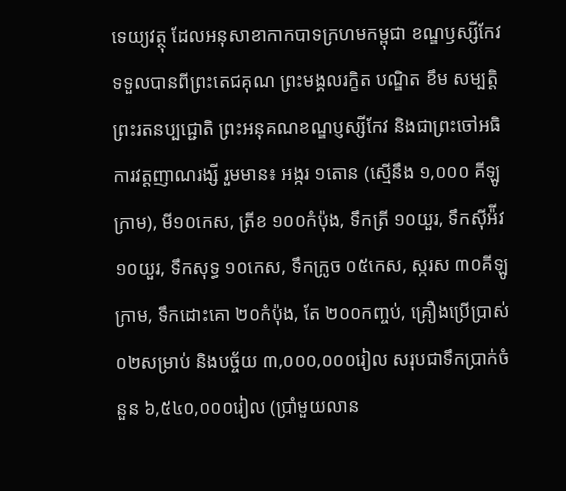ទេយ្យវត្ថុ ដែលអនុសាខាកាកបាទក្រហមកម្ពុជា ខណ្ឌឫស្សីកែវ ទទួលបានពីព្រះតេជគុណ ព្រះមង្គលរក្ខិត បណ្ឌិត ខឹម សម្បត្តិ ព្រះរតនប្បជ្ជោតិ ព្រះអនុគណខណ្ឌប្ញស្សីកែវ និងជាព្រះចៅអធិការវត្តញាណរង្សី រួមមាន៖ អង្ករ ១តោន (ស្មើនឹង ១,០០០ គីឡូក្រាម), មី១០កេស, ត្រីខ ១០០កំប៉ុង, ទឹកត្រី ១០យួរ, ទឹកស៊ីអ៉ីវ ១០យួរ, ទឹកសុទ្ធ ១០កេស, ទឹកក្រូច ០៥កេស, ស្ករស ៣០គីឡូក្រាម, ទឹកដោះគោ ២០កំប៉ុង, តែ ២០០កញ្ចប់, គ្រឿងប្រើប្រាស់ ០២សម្រាប់ និងបច្ច័យ ៣,០០០,០០០រៀល សរុបជាទឹកប្រាក់ចំនួន ៦,៥៤០,០០០រៀល (ប្រាំមួយលាន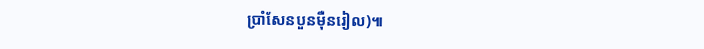ប្រាំសែនបួនម៉ឺនរៀល)៕